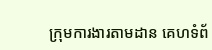ក្រុមការងារតាមដាន គេហទំព័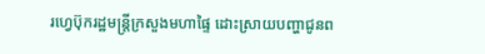រហ្វេប៊ុករដ្ឋមន្រ្តីក្រសួងមហាផ្ទៃ ដោះស្រាយបញ្ហាជូនព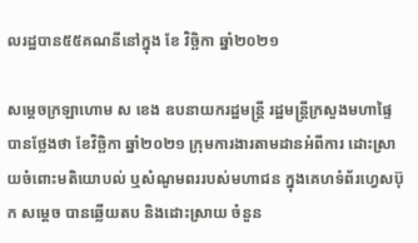លរដ្ឋបាន៥៥គណនីនៅក្នុង ខែ វិច្ឆិកា ឆ្នាំ២០២១

សម្ដេចក្រឡាហោម ស ខេង ឧបនាយករដ្ឋមន្ដ្រី រដ្ឋមន្ដ្រីក្រសួងមហាផ្ទៃ បានថ្លែងថា ខែវិច្ឆិកា ឆ្នាំ២០២១ ក្រុមការងារតាមដានអំពីការ ដោះស្រាយចំពោះមតិយោបល់ ឬសំណូមពររបស់មហាជន ក្នុងគេហទំព័រហ្វេសប៊ុក សម្ដេច បានឆ្លើយតប និងដោះស្រាយ ចំនួន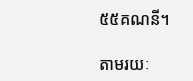៥៥គណនី។

តាមរយៈ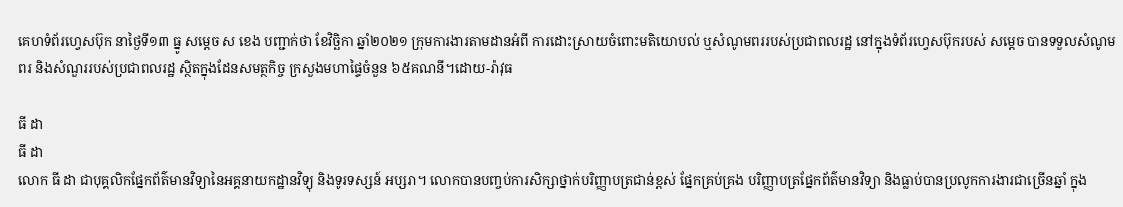គេហទំព័រហ្វេសប៊ុក នាថ្ងៃទី១៣ ធ្នូ សម្ដេច ស ខេង បញ្ជាក់ថា ខែវិច្ឆិកា ឆ្នាំ២០២១ ក្រុមការងារតាមដានអំពី ការដោះស្រាយចំពោះមតិយោបល់ ឬសំណូមពររបស់ប្រជាពលរដ្ឋ នៅក្នុងទំព័រហ្វេសប៊ុករបស់ សម្ដេច បានទទួលសំណូមពរ និងសំណួររបស់ប្រជាពលរដ្ឋ ស្ថិតក្នុងដែនសមត្ថកិច្ច ក្រសួងមហាផ្ទៃចំនួន ៦៥គណនី។ដោយ-រ៉ាវុធ

ធី ដា
ធី ដា
លោក ធី ដា ជាបុគ្គលិកផ្នែកព័ត៌មានវិទ្យានៃអគ្គនាយកដ្ឋានវិទ្យុ និងទូរទស្សន៍ អប្សរា។ លោកបានបញ្ចប់ការសិក្សាថ្នាក់បរិញ្ញាបត្រជាន់ខ្ពស់ ផ្នែកគ្រប់គ្រង បរិញ្ញាបត្រផ្នែកព័ត៌មានវិទ្យា និងធ្លាប់បានប្រលូកការងារជាច្រើនឆ្នាំ ក្នុង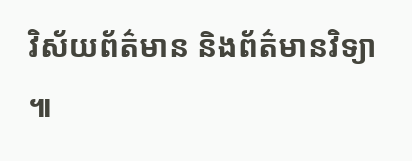វិស័យព័ត៌មាន និងព័ត៌មានវិទ្យា ៕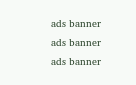ads banner
ads banner
ads banner